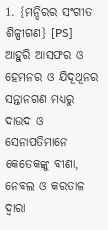1. {ମନ୍ଦିରର ସଂଗୀତ ଶିଳ୍ପୀଗଣ} [PS] ଆହୁରି ଆସଫର ଓ ହେମନର ଓ ଯିଦୂଥୂନର ସନ୍ତାନଗଣ ମଧ୍ୟରୁ ଦାଉଦ ଓ ସେନାପତିମାନେ କେତେକଙ୍କୁ ବୀଣା, ନେବଲ ଓ କରତାଳ ଦ୍ୱାରା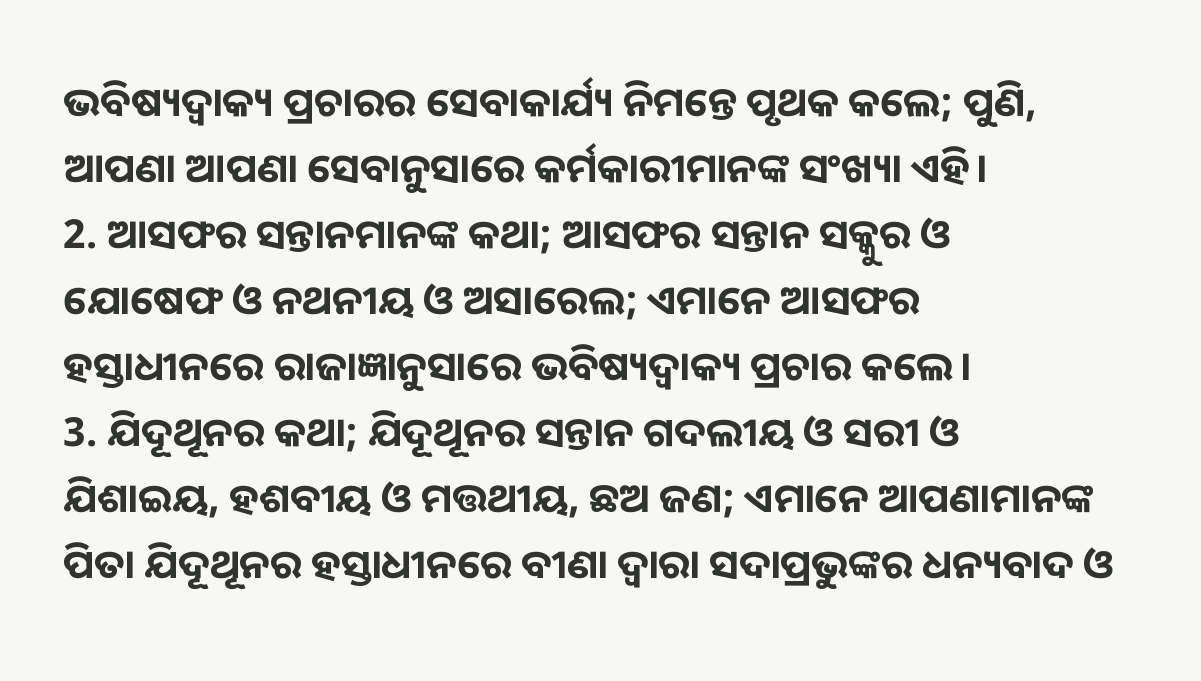ଭବିଷ୍ୟଦ୍ବାକ୍ୟ ପ୍ରଚାରର ସେବାକାର୍ଯ୍ୟ ନିମନ୍ତେ ପୃଥକ କଲେ; ପୁଣି, ଆପଣା ଆପଣା ସେବାନୁସାରେ କର୍ମକାରୀମାନଙ୍କ ସଂଖ୍ୟା ଏହି।
2. ଆସଫର ସନ୍ତାନମାନଙ୍କ କଥା; ଆସଫର ସନ୍ତାନ ସକ୍କୁର ଓ ଯୋଷେଫ ଓ ନଥନୀୟ ଓ ଅସାରେଲ; ଏମାନେ ଆସଫର ହସ୍ତାଧୀନରେ ରାଜାଜ୍ଞାନୁସାରେ ଭବିଷ୍ୟଦ୍ବାକ୍ୟ ପ୍ରଚାର କଲେ।
3. ଯିଦୂଥୂନର କଥା; ଯିଦୂଥୂନର ସନ୍ତାନ ଗଦଲୀୟ ଓ ସରୀ ଓ ଯିଶାଇୟ, ହଶବୀୟ ଓ ମତ୍ତଥୀୟ, ଛଅ ଜଣ; ଏମାନେ ଆପଣାମାନଙ୍କ ପିତା ଯିଦୂଥୂନର ହସ୍ତାଧୀନରେ ବୀଣା ଦ୍ୱାରା ସଦାପ୍ରଭୁଙ୍କର ଧନ୍ୟବାଦ ଓ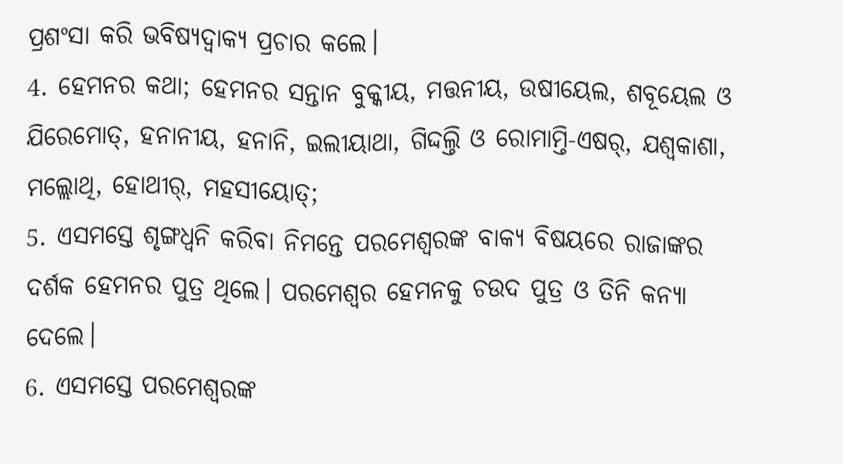ପ୍ରଶଂସା କରି ଭବିଷ୍ୟଦ୍ବାକ୍ୟ ପ୍ରଚାର କଲେ।
4. ହେମନର କଥା; ହେମନର ସନ୍ତାନ ବୁକ୍କୀୟ, ମତ୍ତନୀୟ, ଉଷୀୟେଲ, ଶବୂୟେଲ ଓ ଯିରେମୋତ୍, ହନାନୀୟ, ହନାନି, ଇଲୀୟାଥା, ଗିଦ୍ଦଲ୍ତି ଓ ରୋମାମ୍ତି-ଏଷର୍, ଯଶ୍ବକାଶା, ମଲ୍ଲୋଥି, ହୋଥୀର୍, ମହସୀୟୋତ୍;
5. ଏସମସ୍ତେ ଶୃଙ୍ଗଧ୍ୱନି କରିବା ନିମନ୍ତେ ପରମେଶ୍ୱରଙ୍କ ବାକ୍ୟ ବିଷୟରେ ରାଜାଙ୍କର ଦର୍ଶକ ହେମନର ପୁତ୍ର ଥିଲେ। ପରମେଶ୍ୱର ହେମନକୁ ଚଉଦ ପୁତ୍ର ଓ ତିନି କନ୍ୟା ଦେଲେ।
6. ଏସମସ୍ତେ ପରମେଶ୍ୱରଙ୍କ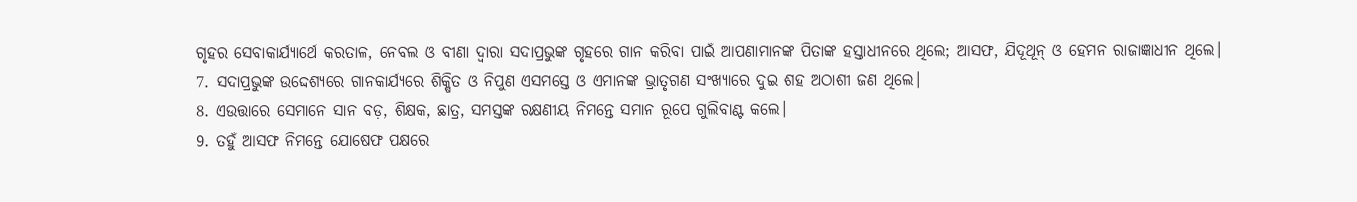ଗୃହର ସେବାକାର୍ଯ୍ୟାର୍ଥେ କରତାଳ, ନେବଲ ଓ ବୀଣା ଦ୍ୱାରା ସଦାପ୍ରଭୁଙ୍କ ଗୃହରେ ଗାନ କରିବା ପାଇଁ ଆପଣାମାନଙ୍କ ପିତାଙ୍କ ହସ୍ତାଧୀନରେ ଥିଲେ; ଆସଫ, ଯିଦୂଥୂନ୍ ଓ ହେମନ ରାଜାଜ୍ଞାଧୀନ ଥିଲେ।
7. ସଦାପ୍ରଭୁଙ୍କ ଉଦ୍ଦେଶ୍ୟରେ ଗାନକାର୍ଯ୍ୟରେ ଶିକ୍ଷିତ ଓ ନିପୁଣ ଏସମସ୍ତେ ଓ ଏମାନଙ୍କ ଭ୍ରାତୃଗଣ ସଂଖ୍ୟାରେ ଦୁଇ ଶହ ଅଠାଶୀ ଜଣ ଥିଲେ।
8. ଏଉତ୍ତାରେ ସେମାନେ ସାନ ବଡ଼, ଶିକ୍ଷକ, ଛାତ୍ର, ସମସ୍ତଙ୍କ ରକ୍ଷଣୀୟ ନିମନ୍ତେ ସମାନ ରୂପେ ଗୁଲିବାଣ୍ଟ କଲେ।
9. ତହୁଁ ଆସଫ ନିମନ୍ତେ ଯୋଷେଫ ପକ୍ଷରେ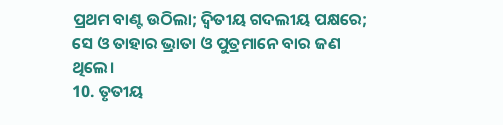ପ୍ରଥମ ବାଣ୍ଟ ଉଠିଲା; ଦ୍ୱିତୀୟ ଗଦଲୀୟ ପକ୍ଷରେ; ସେ ଓ ତାହାର ଭ୍ରାତା ଓ ପୁତ୍ରମାନେ ବାର ଜଣ ଥିଲେ।
10. ତୃତୀୟ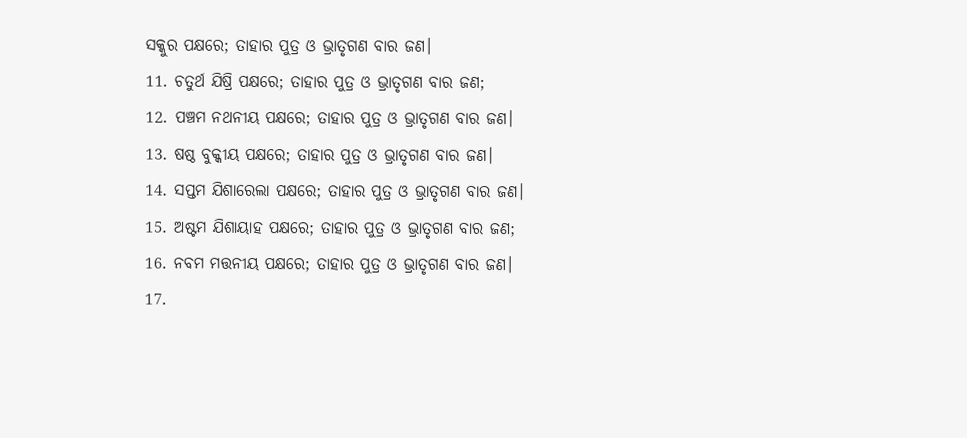ସକ୍କୁର ପକ୍ଷରେ; ତାହାର ପୁତ୍ର ଓ ଭ୍ରାତୃଗଣ ବାର ଜଣ।
11. ଚତୁର୍ଥ ଯିଷ୍ରି ପକ୍ଷରେ; ତାହାର ପୁତ୍ର ଓ ଭ୍ରାତୃଗଣ ବାର ଜଣ;
12. ପଞ୍ଚମ ନଥନୀୟ ପକ୍ଷରେ; ତାହାର ପୁତ୍ର ଓ ଭ୍ରାତୃଗଣ ବାର ଜଣ।
13. ଷଷ୍ଠ ବୁକ୍କୀୟ ପକ୍ଷରେ; ତାହାର ପୁତ୍ର ଓ ଭ୍ରାତୃଗଣ ବାର ଜଣ।
14. ସପ୍ତମ ଯିଶାରେଲା ପକ୍ଷରେ; ତାହାର ପୁତ୍ର ଓ ଭ୍ରାତୃଗଣ ବାର ଜଣ।
15. ଅଷ୍ଟମ ଯିଶାୟାହ ପକ୍ଷରେ; ତାହାର ପୁତ୍ର ଓ ଭ୍ରାତୃଗଣ ବାର ଜଣ;
16. ନବମ ମତ୍ତନୀୟ ପକ୍ଷରେ; ତାହାର ପୁତ୍ର ଓ ଭ୍ରାତୃଗଣ ବାର ଜଣ।
17.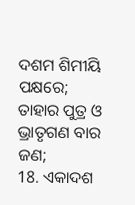ଦଶମ ଶିମୀୟି ପକ୍ଷରେ; ତାହାର ପୁତ୍ର ଓ ଭ୍ରାତୃଗଣ ବାର ଜଣ;
18. ଏକାଦଶ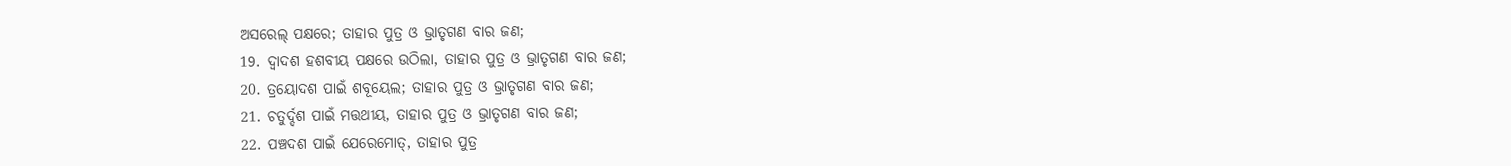ଅସରେଲ୍ ପକ୍ଷରେ; ତାହାର ପୁତ୍ର ଓ ଭ୍ରାତୃଗଣ ବାର ଜଣ;
19. ଦ୍ୱାଦଶ ହଶବୀୟ ପକ୍ଷରେ ଉଠିଲା, ତାହାର ପୁତ୍ର ଓ ଭ୍ରାତୃଗଣ ବାର ଜଣ;
20. ତ୍ରୟୋଦଶ ପାଇଁ ଶବୂୟେଲ; ତାହାର ପୁତ୍ର ଓ ଭ୍ରାତୃଗଣ ବାର ଜଣ;
21. ଚତୁର୍ଦ୍ଦଶ ପାଇଁ ମତ୍ତଥୀୟ, ତାହାର ପୁତ୍ର ଓ ଭ୍ରାତୃଗଣ ବାର ଜଣ;
22. ପଞ୍ଚଦଶ ପାଇଁ ଯେରେମୋତ୍, ତାହାର ପୁତ୍ର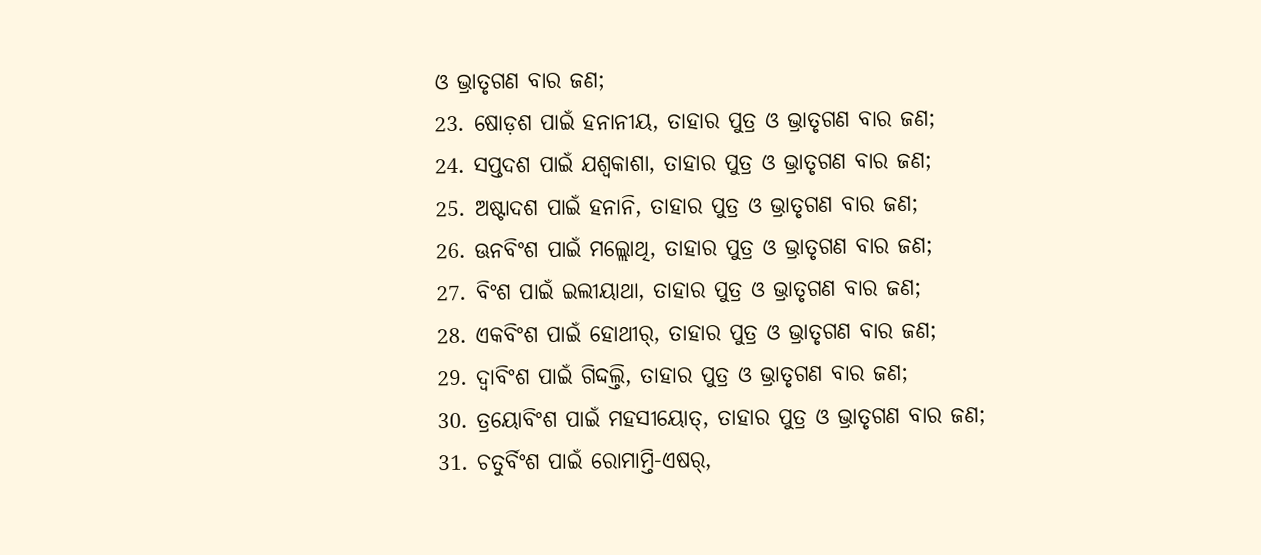ଓ ଭ୍ରାତୃଗଣ ବାର ଜଣ;
23. ଷୋଡ଼ଶ ପାଇଁ ହନାନୀୟ, ତାହାର ପୁତ୍ର ଓ ଭ୍ରାତୃଗଣ ବାର ଜଣ;
24. ସପ୍ତଦଶ ପାଇଁ ଯଶ୍ବକାଶା, ତାହାର ପୁତ୍ର ଓ ଭ୍ରାତୃଗଣ ବାର ଜଣ;
25. ଅଷ୍ଟାଦଶ ପାଇଁ ହନାନି, ତାହାର ପୁତ୍ର ଓ ଭ୍ରାତୃଗଣ ବାର ଜଣ;
26. ଊନବିଂଶ ପାଇଁ ମଲ୍ଲୋଥି, ତାହାର ପୁତ୍ର ଓ ଭ୍ରାତୃଗଣ ବାର ଜଣ;
27. ବିଂଶ ପାଇଁ ଇଲୀୟାଥା, ତାହାର ପୁତ୍ର ଓ ଭ୍ରାତୃଗଣ ବାର ଜଣ;
28. ଏକବିଂଶ ପାଇଁ ହୋଥୀର୍, ତାହାର ପୁତ୍ର ଓ ଭ୍ରାତୃଗଣ ବାର ଜଣ;
29. ଦ୍ୱାବିଂଶ ପାଇଁ ଗିଦ୍ଦଲ୍ତି, ତାହାର ପୁତ୍ର ଓ ଭ୍ରାତୃଗଣ ବାର ଜଣ;
30. ତ୍ରୟୋବିଂଶ ପାଇଁ ମହସୀୟୋତ୍, ତାହାର ପୁତ୍ର ଓ ଭ୍ରାତୃଗଣ ବାର ଜଣ;
31. ଚତୁର୍ବିଂଶ ପାଇଁ ରୋମାମ୍ତି-ଏଷର୍,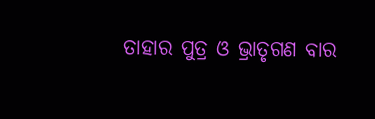ତାହାର ପୁତ୍ର ଓ ଭ୍ରାତୃଗଣ ବାର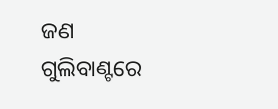ଜଣ ଗୁଲିବାଣ୍ଟରେ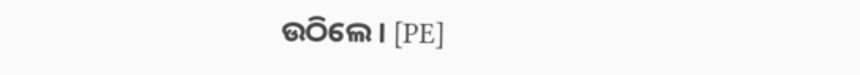ଉଠିଲେ। [PE]